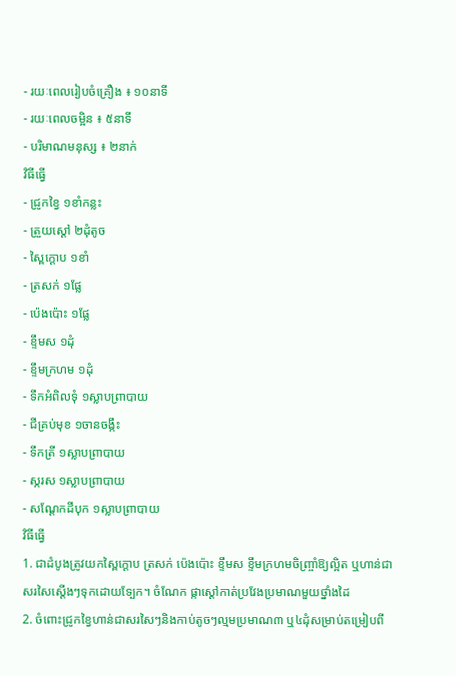- រយៈពេលរៀបចំគ្រឿង ៖ ១០នាទី
- រយៈពេលចម្អិន ៖ ៥នាទី
- បរិមាណមនុស្ស ៖ ២នាក់
វិធីធ្វើ
- ជ្រូកខ្វៃ ១ខាំកន្លះ
- ត្រួយស្ដៅ ២ដុំតូច
- ស្ពៃក្ដោប ១ខាំ
- ត្រសក់ ១ផ្លែ
- ប៉េងប៉ោះ ១ផ្លែ
- ខ្ទឹមស ១ដុំ
- ខ្ទឹមក្រហម ១ដុំ
- ទឹកអំពិលទុំ ១ស្លាបព្រាបាយ
- ជីគ្រប់មុខ ១ចានចង្កឹះ
- ទឹកត្រី ១ស្លាបព្រាបាយ
- ស្ករស ១ស្លាបព្រាបាយ
- សណ្ដែកដីបុក ១ស្លាបព្រាបាយ
វិធីធ្វើ
1. ជាដំបូងត្រូវយកស្ពៃក្ដោប ត្រសក់ ប៉េងប៉ោះ ខ្ទឹមស ខ្ទឹមក្រហមចិញ្ច្រាំឱ្យល្អិត ឬហាន់ជាសរសៃស្ដើងៗទុកដោយទ្បែក។ ចំណែក ផ្កាស្ដៅកាត់ប្រវែងប្រមាណមួយថ្នាំងដៃ
2. ចំពោះជ្រូកខ្វៃហាន់ជាសរសៃៗនិងកាប់តូចៗល្មមប្រមាណ៣ ឬ៤ដុំសម្រាប់តម្រៀបពី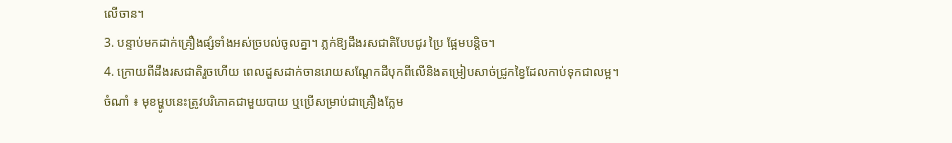លើចាន។
3. បន្ទាប់មកដាក់គ្រឿងផ្សំទាំងអស់ច្របល់ចូលគ្នា។ ភ្លក់ឱ្យដឹងរសជាតិបែបជូរ ប្រៃ ផ្អែមបន្ដិច។
4. ក្រោយពីដឹងរសជាតិរួចហើយ ពេលដួសដាក់ចានរោយសណ្ដែកដីបុកពីលើនិងតម្រៀបសាច់ជ្រូកខ្វៃដែលកាប់ទុកជាលម្អ។
ចំណាំ ៖ មុខម្ហូបនេះត្រូវបរិភោគជាមួយបាយ ឬប្រើសម្រាប់ជាគ្រឿងក្លែម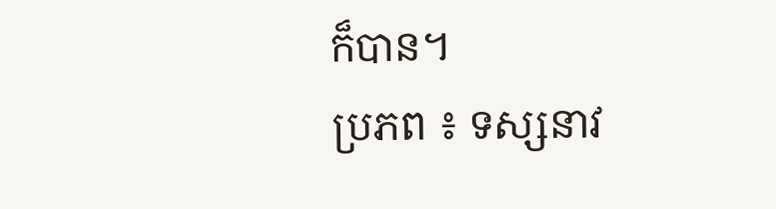ក៏បាន។
ប្រភព ៖ ទស្សនាវ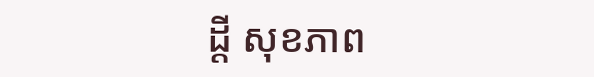ដ្តី សុខភាព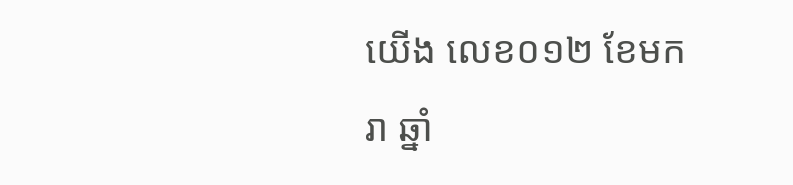យើង លេខ០១២ ខែមករា ឆ្នាំ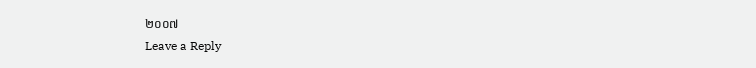២០០៧
Leave a Reply